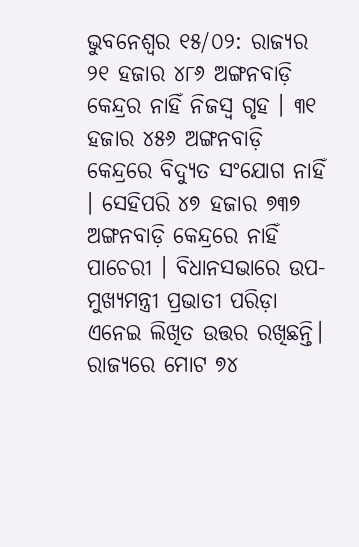ଭୁବନେଶ୍ୱର ୧୫/୦୨: ରାଜ୍ୟର ୨୧ ହଜାର ୪୮୬ ଅଙ୍ଗନବାଡ଼ି କେନ୍ଦ୍ରର ନାହିଁ ନିଜସ୍ୱ ଗୃହ । ୩୧ ହଜାର ୪୫୬ ଅଙ୍ଗନବାଡ଼ି କେନ୍ଦ୍ରରେ ବିଦ୍ୟୁତ ସଂଯୋଗ ନାହିଁ । ସେହିପରି ୪୭ ହଜାର ୭୩୭ ଅଙ୍ଗନବାଡ଼ି କେନ୍ଦ୍ରରେ ନାହିଁ ପାଚେରୀ । ବିଧାନସଭାରେ ଉପ-ମୁଖ୍ୟମନ୍ତ୍ରୀ ପ୍ରଭାତୀ ପରିଡ଼ା ଏନେଇ ଲିଖିତ ଉତ୍ତର ରଖିଛନ୍ତି।
ରାଜ୍ୟରେ ମୋଟ ୭୪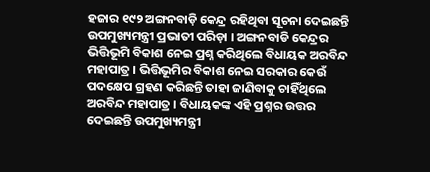ହଜାର ୧୯୨ ଅଙ୍ଗନବାଡ଼ି କେନ୍ଦ୍ର ରହିଥିବା ସୂଚନା ଦେଇଛନ୍ତି ଉପମୁଖ୍ୟମନ୍ତ୍ରୀ ପ୍ରଭାତୀ ପରିଡ଼ା । ଅଙ୍ଗନବାଡି କେନ୍ଦ୍ରର ଭିତ୍ତିଭୂମି ବିକାଶ ନେଇ ପ୍ରଶ୍ନ କରିଥିଲେ ବିଧାୟକ ଅରବିନ୍ଦ ମହାପାତ୍ର । ଭିତ୍ତିଭୂମିର ବିକାଶ ନେଇ ସରକାର କେଉଁ ପଦକ୍ଷେପ ଗ୍ରହଣ କରିଛନ୍ତି ତାହା ଜାଣିବାକୁ ଚାହିଁଥିଲେ ଅରବିନ୍ଦ ମହାପାତ୍ର । ବିଧାୟକଙ୍କ ଏହି ପ୍ରଶ୍ନର ଉତ୍ତର ଦେଇଛନ୍ତି ଉପମୁଖ୍ୟମନ୍ତ୍ରୀ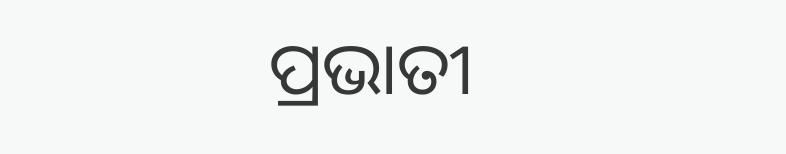ପ୍ରଭାତୀ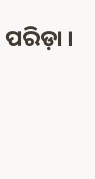ପରିଡ଼ା ।